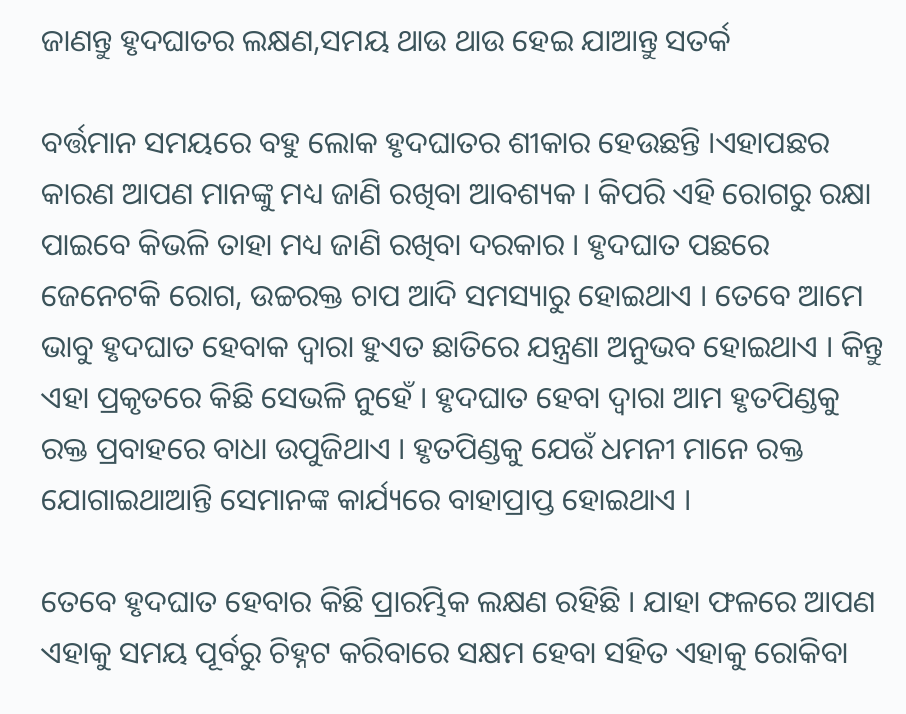ଜାଣନ୍ତୁ ହୃଦଘାତର ଲକ୍ଷଣ,ସମୟ ଥାଉ ଥାଉ ହେଇ ଯାଆନ୍ତୁ ସତର୍କ

ବର୍ତ୍ତମାନ ସମୟରେ ବହୁ ଲୋକ ହୃଦଘାତର ଶୀକାର ହେଉଛନ୍ତି ।ଏହାପଛର କାରଣ ଆପଣ ମାନଙ୍କୁ ମଧ୍ୟ ଜାଣି ରଖିବା ଆବଶ୍ୟକ । କିପରି ଏହି ରୋଗରୁ ରକ୍ଷା ପାଇବେ କିଭଳି ତାହା ମଧ୍ୟ ଜାଣି ରଖିବା ଦରକାର । ହୃଦଘାତ ପଛରେ ଜେନେଟକି ରୋଗ, ଉଚ୍ଚରକ୍ତ ଚାପ ଆଦି ସମସ୍ୟାରୁ ହୋଇଥାଏ । ତେବେ ଆମେ ଭାବୁ ହୃଦଘାତ ହେବାକ ଦ୍ୱାରା ହୁଏତ ଛାତିରେ ଯନ୍ତ୍ରଣା ଅନୁଭବ ହୋଇଥାଏ । କିନ୍ତୁ ଏହା ପ୍ରକୃତରେ କିଛି ସେଭଳି ନୁହେଁ । ହୃଦଘାତ ହେବା ଦ୍ୱାରା ଆମ ହୃତପିଣ୍ଡକୁ ରକ୍ତ ପ୍ରବାହରେ ବାଧା ଉପୁଜିଥାଏ । ହୃତପିଣ୍ଡକୁ ଯେଉଁ ଧମନୀ ମାନେ ରକ୍ତ ଯୋଗାଇଥାଆନ୍ତି ସେମାନଙ୍କ କାର୍ଯ୍ୟରେ ବାହାପ୍ରାପ୍ତ ହୋଇଥାଏ ।

ତେବେ ହୃଦଘାତ ହେବାର କିଛି ପ୍ରାରମ୍ଭିକ ଲକ୍ଷଣ ରହିଛି । ଯାହା ଫଳରେ ଆପଣ ଏହାକୁ ସମୟ ପୂର୍ବରୁ ଚିହ୍ନଟ କରିବାରେ ସକ୍ଷମ ହେବା ସହିତ ଏହାକୁ ରୋକିବା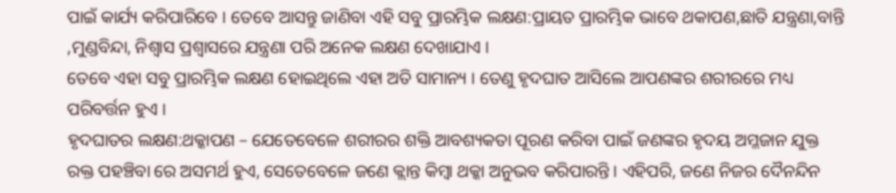ପାଇଁ କାର୍ଯ୍ୟ କରିପାରିବେ । ତେବେ ଆସନ୍ତୁ ଜାଣିବା ଏହି ସବୁ ପ୍ରାରମ୍ଭିକ ଲକ୍ଷଣ:ପ୍ରାୟତ ପ୍ରାରମ୍ଭିକ ଭାବେ ଥକାପଣ,ଛାତି ଯନ୍ତ୍ରଣା,ବାନ୍ତି ,ମୁଣ୍ଡବିନ୍ଦା, ନିଶ୍ୱାସ ପ୍ରଶ୍ୱାସରେ ଯନ୍ତ୍ରଣା ପରି ଅନେକ ଲକ୍ଷଣ ଦେଖାଯାଏ ।
ତେବେ ଏହା ସବୁ ପ୍ରାରମ୍ଭିକ ଲକ୍ଷଣ ହୋଇଥିଲେ ଏହା ଅତି ସାମାନ୍ୟ । ତେଣୁ ହୃଦଘାତ ଆସିଲେ ଆପଣଙ୍କର ଶରୀରରେ ମଧ୍ୟ ପରିବର୍ତ୍ତନ ହୁଏ ।
ହୃଦଘାତର ଲକ୍ଷଣ:ଥକ୍କାପଣ – ଯେତେବେଳେ ଶରୀରର ଶକ୍ତି ଆବଶ୍ୟକତା ପୂରଣ କରିବା ପାଇଁ ଜଣଙ୍କର ହୃଦୟ ଅମ୍ଳଜାନ ଯୁକ୍ତ ରକ୍ତ ପହଞ୍ଚିବା ରେ ଅସମର୍ଥ ହୁଏ, ସେତେବେଳେ ଜଣେ କ୍ଲାନ୍ତ କିମ୍ବା ଥକ୍କା ଅନୁଭବ କରିପାରନ୍ତି । ଏହିପରି, ଜଣେ ନିଜର ଦୈନନ୍ଦିନ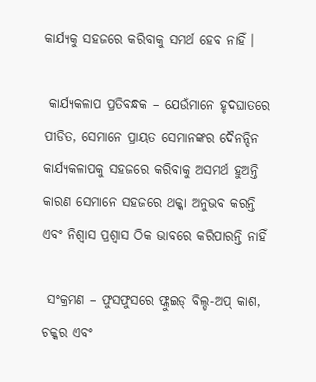କାର୍ଯ୍ୟକୁ ସହଜରେ କରିବାକୁ ସମର୍ଥ ହେବ ନାହିଁ ।

 କାର୍ଯ୍ୟକଳାପ ପ୍ରତିବନ୍ଧକ – ଯେଉଁମାନେ ହୃଦଘାତରେ ପୀଡିତ, ସେମାନେ ପ୍ରାୟତ ସେମାନଙ୍କର ଦୈନନ୍ଦିନ କାର୍ଯ୍ୟକଳାପକୁ ସହଜରେ କରିବାକୁ ଅସମର୍ଥ ହୁଅନ୍ତି କାରଣ ସେମାନେ ସହଜରେ ଥକ୍କା ଅନୁଭବ କରନ୍ତି ଏବଂ ନିଶ୍ୱାସ ପ୍ରଶ୍ୱାସ ଠିକ ଭାବରେ କରିପାରନ୍ତି ନାହିଁ

 ସଂକ୍ରମଣ – ଫୁସଫୁସରେ ଫ୍ଲୁଇଡ୍ ବିଲ୍ଡ-ଅପ୍ କାଶ, ଚକ୍କର ଏବଂ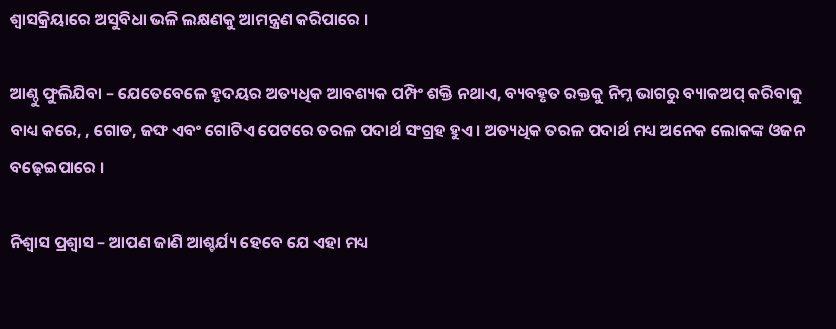ଶ୍ୱାସକ୍ରିୟାରେ ଅସୁବିଧା ଭଳି ଲକ୍ଷଣକୁ ଆମନ୍ତ୍ରଣ କରିପାରେ ।

ଆଣ୍ଠୁ ଫୁଲିଯିବା – ଯେତେବେଳେ ହୃଦୟର ଅତ୍ୟଧିକ ଆବଶ୍ୟକ ପମ୍ପିଂ ଶକ୍ତି ନଥାଏ, ବ୍ୟବହୃତ ରକ୍ତକୁ ନିମ୍ନ ଭାଗରୁ ବ୍ୟାକଅପ୍ କରିବାକୁ ବାଧ୍ୟ କରେ, , ଗୋଡ, ଜଙ୍ଘ ଏବଂ ଗୋଟିଏ ପେଟରେ ତରଳ ପଦାର୍ଥ ସଂଗ୍ରହ ହୁଏ । ଅତ୍ୟଧିକ ତରଳ ପଦାର୍ଥ ମଧ୍ୟ ଅନେକ ଲୋକଙ୍କ ଓଜନ ବଢ଼େଇପାରେ ।

ନିଶ୍ୱାସ ପ୍ରଶ୍ୱାସ – ଆପଣ ଜାଣି ଆଶ୍ଚର୍ଯ୍ୟ ହେବେ ଯେ ଏହା ମଧ୍ୟ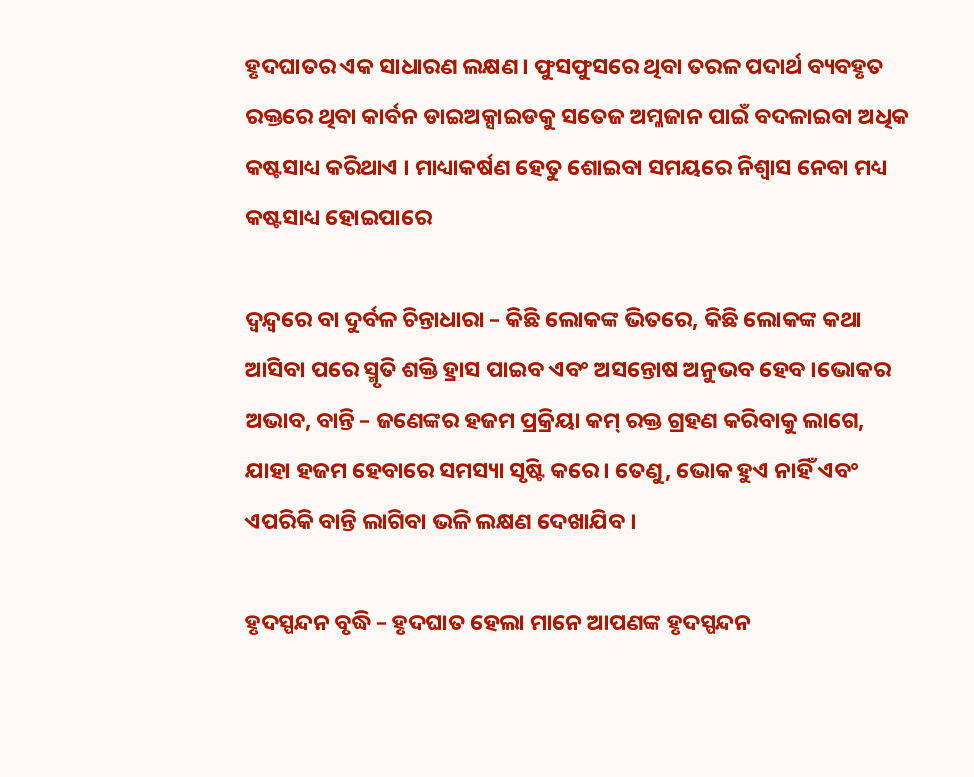ହୃଦଘାତର ଏକ ସାଧାରଣ ଲକ୍ଷଣ। ଫୁସଫୁସରେ ଥିବା ତରଳ ପଦାର୍ଥ ବ୍ୟବହୃତ ରକ୍ତରେ ଥିବା କାର୍ବନ ଡାଇଅକ୍ସାଇଡକୁ ସତେଜ ଅମ୍ଳଜାନ ପାଇଁ ବଦଳାଇବା ଅଧିକ କଷ୍ଟସାଧ୍ୟ କରିଥାଏ । ମାଧ୍ୟାକର୍ଷଣ ହେତୁ ଶୋଇବା ସମୟରେ ନିଶ୍ୱାସ ନେବା ମଧ୍ୟ କଷ୍ଟସାଧ୍ୟ ହୋଇପାରେ

ଦ୍ୱନ୍ଦ୍ୱରେ ବା ଦୁର୍ବଳ ଚିନ୍ତାଧାରା – କିଛି ଲୋକଙ୍କ ଭିତରେ, କିଛି ଲୋକଙ୍କ କଥା ଆସିବା ପରେ ସ୍ମୃତି ଶକ୍ତି ହ୍ରାସ ପାଇବ ଏବଂ ଅସନ୍ତୋଷ ଅନୁଭବ ହେବ ।ଭୋକର ଅଭାବ, ବାନ୍ତି – ଜଣେଙ୍କର ହଜମ ପ୍ରକ୍ରିୟା କମ୍ ରକ୍ତ ଗ୍ରହଣ କରିବାକୁ ଲାଗେ, ଯାହା ହଜମ ହେବାରେ ସମସ୍ୟା ସୃଷ୍ଟି କରେ । ତେଣୁ, ଭୋକ ହୁଏ ନାହିଁ ଏବଂ ଏପରିକି ବାନ୍ତି ଲାଗିବା ଭଳି ଲକ୍ଷଣ ଦେଖାଯିବ ।

ହୃଦସ୍ପନ୍ଦନ ବୃଦ୍ଧି – ହୃଦଘାତ ହେଲା ମାନେ ଆପଣଙ୍କ ହୃଦସ୍ପନ୍ଦନ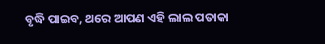ବୃଦ୍ଧି ପାଇବ, ଥରେ ଆପଣ ଏହି ଲାଲ ପତାକା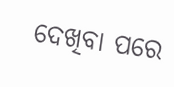ଦେଖିବା ପରେ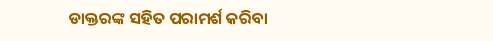ଡାକ୍ତରଙ୍କ ସହିତ ପରାମର୍ଶ କରିବା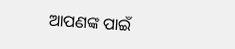ଆପଣଙ୍କ ପାଇଁ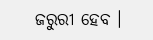ଜରୁରୀ ହେବ ।